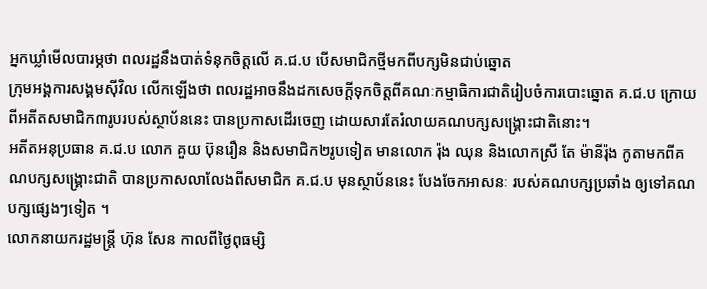អ្នកឃ្លាំមើលបារម្ភថា ពលរដ្ឋនឹងបាត់ទំនុកចិត្តលើ គ.ជ.ប បើសមាជិកថ្មីមកពីបក្សមិនជាប់ឆ្នោត
ក្រុមអង្គការសង្គមស៊ីវិល លើកឡើងថា ពលរដ្ឋអាចនឹងដកសេចក្តីទុកចិត្តពីគណៈកម្មាធិការជាតិរៀបចំការបោះឆ្នោត គ.ជ.ប ក្រោយពីអតីតសមាជិក៣រូបរបស់ស្ថាប័ននេះ បានប្រកាសដើរចេញ ដោយសារតែរំលាយគណបក្សសង្គ្រោះជាតិនោះ។
អតីតអនុប្រធាន គ.ជ.ប លោក គួយ ប៊ុនរឿន និងសមាជិក២រូបទៀត មានលោក រ៉ុង ឈុន និងលោកស្រី តែ ម៉ានីរ៉ុង កូតាមកពីគណបក្សសង្គ្រោះជាតិ បានប្រកាសលាលែងពីសមាជិក គ.ជ.ប មុនស្ថាប័ននេះ បែងចែកអាសនៈ របស់គណបក្សប្រឆាំង ឲ្យទៅគណបក្សផ្សេងៗទៀត ។
លោកនាយករដ្ឋមន្ត្រី ហ៊ុន សែន កាលពីថ្ងៃពុធម្សិ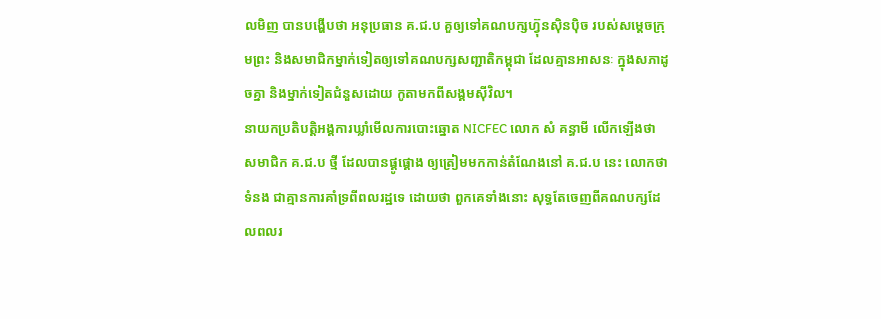លមិញ បានបង្ហើបថា អនុប្រធាន គ.ជ.ប គួឲ្យទៅគណបក្សហ្វ៊ុនស៊ិនប៉ិច របស់សម្តេចក្រុមព្រះ និងសមាជិកម្នាក់ទៀតឲ្យទៅគណបក្សសញ្ជាតិកម្ពុជា ដែលគ្មានអាសនៈ ក្នុងសភាដូចគ្នា និងម្នាក់ទៀតជំនួសដោយ កូតាមកពីសង្គមស៊ីវិល។
នាយកប្រតិបត្តិអង្គការឃ្លាំមើលការបោះឆ្នោត NICFEC លោក សំ គន្ធាមី លើកឡើងថា សមាជិក គ.ជ.ប ថ្មី ដែលបានផ្គូផ្គោង ឲ្យត្រៀមមកកាន់តំណែងនៅ គ.ជ.ប នេះ លោកថា ទំនង ជាគ្មានការគាំទ្រពីពលរដ្ឋទេ ដោយថា ពួកគេទាំងនោះ សុទ្ធតែចេញពីគណបក្សដែលពលរ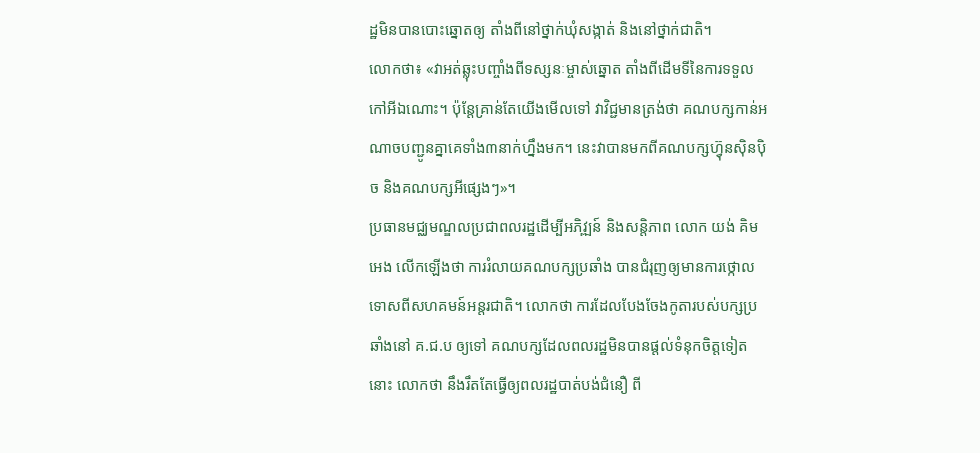ដ្ឋមិនបានបោះឆ្នោតឲ្យ តាំងពីនៅថ្នាក់ឃុំសង្កាត់ និងនៅថ្នាក់ជាតិ។
លោកថា៖ «វាអត់ឆ្លុះបញ្ចាំងពីទស្សនៈម្ចាស់ឆ្នោត តាំងពីដើមទីនៃការទទួលកៅអីឯណោះ។ ប៉ុន្តែគ្រាន់តែយើងមើលទៅ វាវិជ្ជមានត្រង់ថា គណបក្សកាន់អណាចបញ្ជូនគ្នាគេទាំង៣នាក់ហ្នឹងមក។ នេះវាបានមកពីគណបក្សហ្វ៊ុនស៊ិនប៉ិច និងគណបក្សអីផ្សេងៗ»។
ប្រធានមជ្ឈមណ្ឌលប្រជាពលរដ្ឋដើម្បីអភិវ្ឍន៍ និងសន្តិភាព លោក យង់ គិមអេង លើកឡើងថា ការរំលាយគណបក្សប្រឆាំង បានជំរុញឲ្យមានការថ្កោលទោសពីសហគមន៍អន្តរជាតិ។ លោកថា ការដែលបែងចែងកូតារបស់បក្សប្រឆាំងនៅ គ.ជ.ប ឲ្យទៅ គណបក្សដែលពលរដ្ឋមិនបានផ្តល់ទំនុកចិត្តទៀតនោះ លោកថា នឹងរឹតតែធ្វើឲ្យពលរដ្ឋបាត់បង់ជំនឿ ពី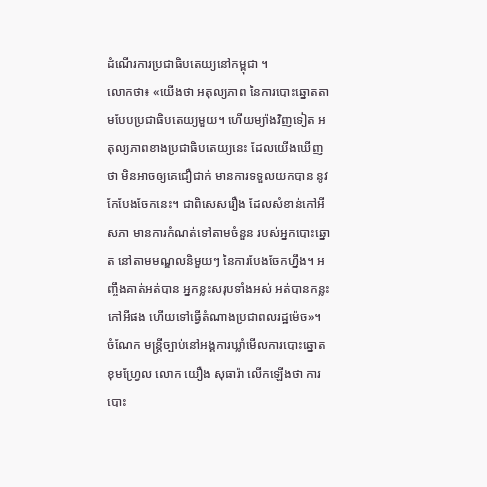ដំណើរការប្រជាធិបតេយ្យនៅកម្ពុជា ។
លោកថា៖ «យើងថា អតុល្យភាព នៃការបោះឆ្នោតតាមបែបប្រជាធិបតេយ្យមួយ។ ហើយម្យ៉ាងវិញទៀត អតុល្យភាពខាងប្រជាធិបតេយ្យនេះ ដែលយើងឃើញថា មិនអាចឲ្យគេជឿជាក់ មានការទទួលយកបាន នូវកែបែងចែកនេះ។ ជាពិសេសរឿង ដែលសំខាន់កៅអីសភា មានការកំណត់ទៅតាមចំនួន របស់អ្នកបោះឆ្នោត នៅតាមមណ្ឌលនិមួយៗ នៃការបែងចែកហ្នឹង។ អញ្ចឹងគាត់អត់បាន អ្នកខ្លះសរុបទាំងអស់ អត់បានកន្លះកៅអីផង ហើយទៅធ្វើតំណាងប្រជាពលរដ្ឋម៉េច»។
ចំណែក មន្ត្រីច្បាប់នៅអង្គការឃ្លាំមើលការបោះឆ្នោតខុមហ្រ្វែល លោក យឿង សុធារ៉ា លើកឡើងថា ការបោះ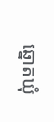ឆ្នោតឃុំ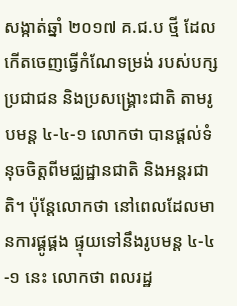សង្កាត់ឆ្នាំ ២០១៧ គ.ជ.ប ថ្មី ដែលកើតចេញធ្វើកំណែទម្រង់ របស់បក្សប្រជាជន និងប្រសង្គ្រោះជាតិ តាមរូបមន្ត ៤-៤-១ លោកថា បានផ្តល់ទំនុចចិត្តពីមជ្ឈដ្ឋានជាតិ និងអន្តរជាតិ។ ប៉ុន្តែលោកថា នៅពេលដែលមានការផ្គូផ្គង ផ្ទុយទៅនឹងរូបមន្ត ៤-៤-១ នេះ លោកថា ពលរដ្ឋ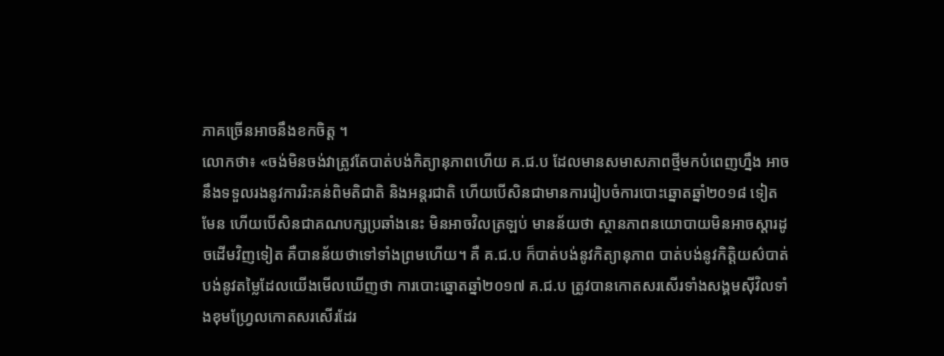ភាគច្រើនអាចនឹងខកចិត្ត ។
លោកថា៖ «ចង់មិនចង់វាត្រូវតែបាត់បង់កិត្យានុភាពហើយ គ.ជ.ប ដែលមានសមាសភាពថ្មីមកបំពេញហ្នឹង អាចនឹងទទួលរងនូវការរិះគន់ពិមតិជាតិ និងអន្តរជាតិ ហើយបើសិនជាមានការរៀបចំការបោះឆ្នោតឆ្នាំ២០១៨ ទៀតមែន ហើយបើសិនជាគណបក្សប្រឆាំងនេះ មិនអាចវិលត្រឡប់ មានន័យថា ស្ថានភាពនយោបាយមិនអាចស្តារដូចដើមវិញទៀត គឺបានន័យថាទៅទាំងព្រមហើយ។ គឺ គ.ជ.ប ក៏បាត់បង់នូវកិត្យានុភាព បាត់បង់នូវកិត្តិយស៌បាត់បង់នូវតម្លៃដែលយើងមើលឃើញថា ការបោះឆ្នោតឆ្នាំ២០១៧ គ.ជ.ប ត្រូវបានកោតសរសើរទាំងសង្គមស៊ីវិលទាំងខុមហ្វ្រែលកោតសរសើរដែរ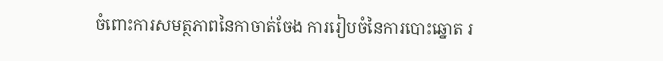ចំពោះការសមត្ថភាពនៃកាចាត់ចែង ការរៀបចំនៃការបោះឆ្នោត រ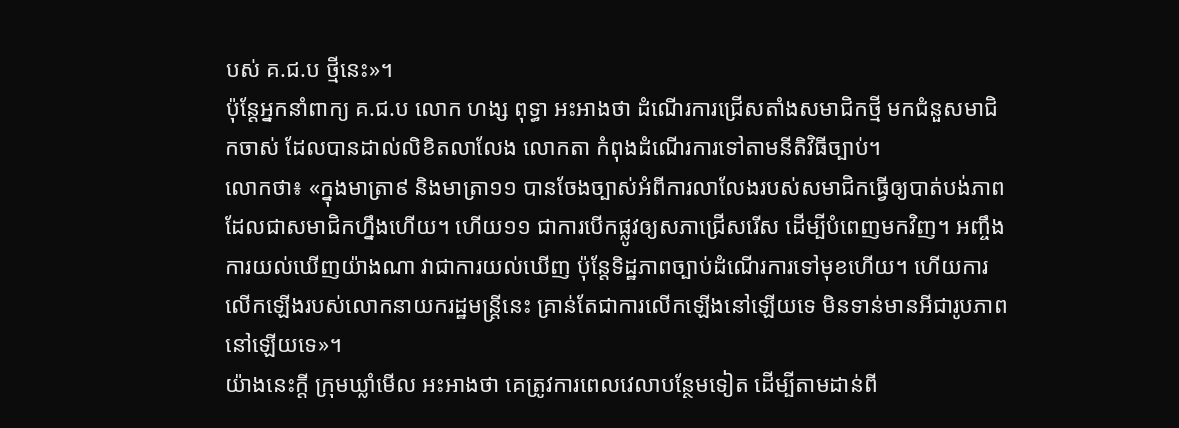បស់ គ.ជ.ប ថ្មីនេះ»។
ប៉ុន្តែអ្នកនាំពាក្យ គ.ជ.ប លោក ហង្ស ពុទ្ធា អះអាងថា ដំណើរការជ្រើសតាំងសមាជិកថ្មី មកជំនួសមាជិកចាស់ ដែលបានដាល់លិខិតលាលែង លោកតា កំពុងដំណើរការទៅតាមនីតិវិធីច្បាប់។
លោកថា៖ «ក្នុងមាត្រា៩ និងមាត្រា១១ បានចែងច្បាស់អំពីការលាលែងរបស់សមាជិកធ្វើឲ្យបាត់បង់ភាពដែលជាសមាជិកហ្នឹងហើយ។ ហើយ១១ ជាការបើកផ្លូវឲ្យសភាជ្រើសរើស ដើម្បីបំពេញមកវិញ។ អញ្ចឹង ការយល់ឃើញយ៉ាងណា វាជាការយល់ឃើញ ប៉ុន្តែទិដ្ឋភាពច្បាប់ដំណើរការទៅមុខហើយ។ ហើយការលើកឡើងរបស់លោកនាយករដ្ឋមន្ត្រីនេះ គ្រាន់តែជាការលើកឡើងនៅឡើយទេ មិនទាន់មានអីជារូបភាពនៅឡើយទេ»។
យ៉ាងនេះក្តី ក្រុមឃ្លាំមើល អះអាងថា គេត្រូវការពេលវេលាបន្ថែមទៀត ដើម្បីតាមដាន់ពី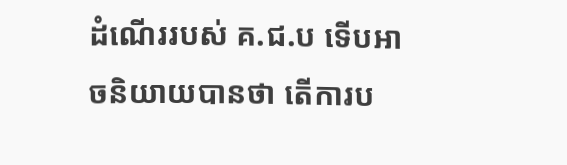ដំណើររបស់ គ.ជ.ប ទើបអាចនិយាយបានថា តើការប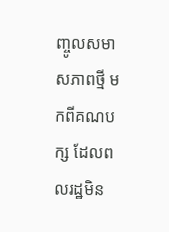ញ្ចូលសមាសភាពថ្មី មកពីគណបក្ស ដែលពលរដ្ឋមិន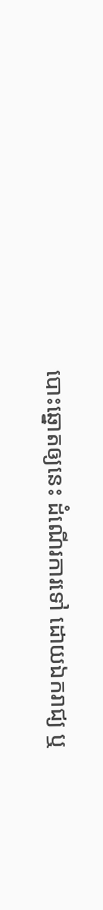បោះឆ្នោតឲ្យនេះ ដំណើរការទៅ ដោយឯករាជ្យ ឬ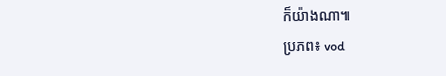ក៏យ៉ាងណា៕
ប្រភព៖ vod